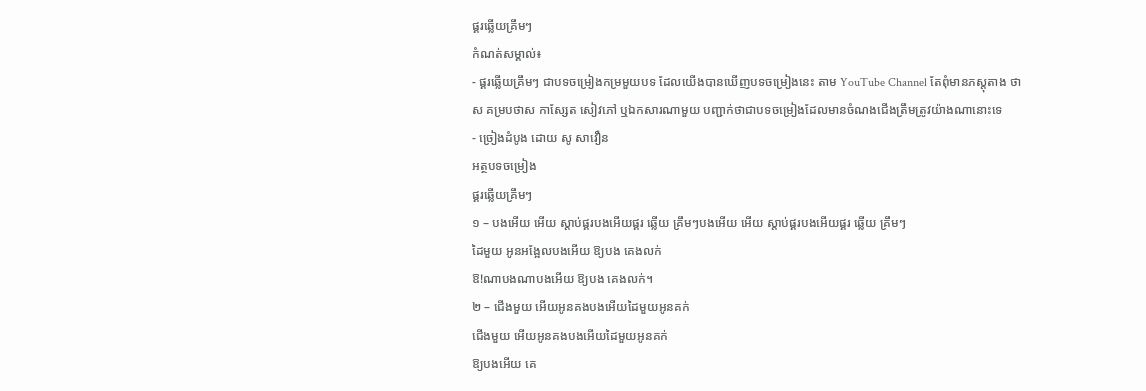ផ្គរឆ្លើយគ្រឹមៗ
កំណត់សម្គាល់៖
- ផ្គរឆ្លើយគ្រឹមៗ ជាបទចម្រៀងកម្រមួយបទ ដែលយើងបានឃើញបទចម្រៀងនេះ តាម YouTube Channel តែពុំមានភស្តុតាង ថាស គម្របថាស កាស្សែត សៀវភៅ ឬឯកសារណាមួយ បញ្ជាក់ថាជាបទចម្រៀងដែលមានចំណងជើងត្រឹមត្រូវយ៉ាងណានោះទេ
- ច្រៀងដំបូង ដោយ សូ សាវឿន
អត្ថបទចម្រៀង
ផ្គរឆ្លើយគ្រឹមៗ
១ – បងអើយ អើយ ស្តាប់ផ្គរបងអើយផ្គរ ឆ្លើយ គ្រឹមៗបងអើយ អើយ ស្តាប់ផ្គរបងអើយផ្គរ ឆ្លើយ គ្រឹមៗ
ដៃមួយ អូនអង្អែលបងអើយ ឱ្យបង គេងលក់
ឱ!ណាបងណាបងអើយ ឱ្យបង គេងលក់។
២ – ជើងមួយ អើយអូនគងបងអើយដៃមួយអូនគក់
ជើងមួយ អើយអូនគងបងអើយដៃមួយអូនគក់
ឱ្យបងអើយ គេ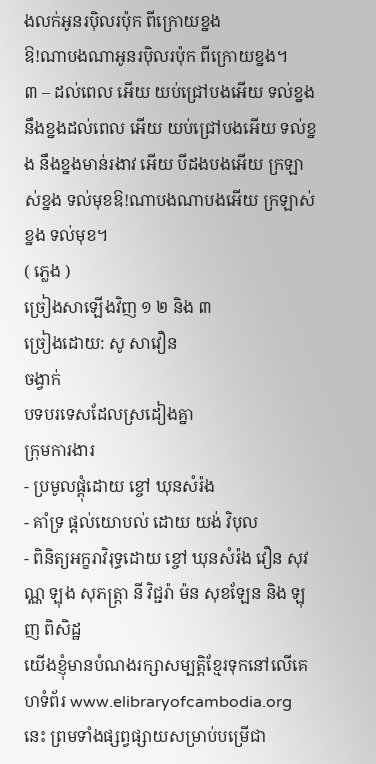ងលក់អូនរបុិលរប៉ុក ពីក្រោយខ្នង
ឱ!ណាបងណាអូនរបុិលរប៉ុក ពីក្រោយខ្នង។
៣ – ដល់ពេល អើយ យប់ជ្រៅបងអើយ ទល់ខ្នង នឹងខ្នងដល់ពេល អើយ យប់ជ្រៅបងអើយ ទល់ខ្នង នឹងខ្នងមាន់រងាវ អើយ បីដងបងអើយ ក្រឡាស់ខ្នង ទល់មុខឱ!ណាបងណាបងអើយ ក្រឡាស់ខ្នង ទល់មុខ។
( ភ្លេង )
ច្រៀងសាឡើងវិញ ១ ២ និង ៣
ច្រៀងដោយ: សូ សាវឿន
ចង្វាក់
បទបរទេសដែលស្រដៀងគ្នា
ក្រុមការងារ
- ប្រមូលផ្ដុំដោយ ខ្ចៅ ឃុនសំរ៉ង
- គាំទ្រ ផ្ដល់យោបល់ ដោយ យង់ វិបុល
- ពិនិត្យអក្ខរាវិរុទ្ធដោយ ខ្ចៅ ឃុនសំរ៉ង វឿន សុវណ្ណ ឡុង សុភត្រ្តា នី វិជ្ជរ៉ា ម៉ន សុខឡែន និង ឡុញ ពិសិដ្ឋ
យើងខ្ញុំមានបំណងរក្សាសម្បត្តិខ្មែរទុកនៅលើគេហទំព័រ www.elibraryofcambodia.org នេះ ព្រមទាំងផ្សព្វផ្សាយសម្រាប់បម្រើជា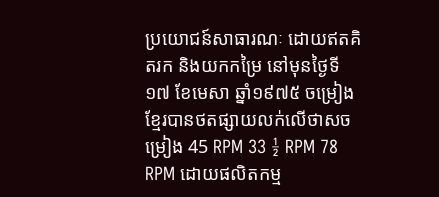ប្រយោជន៍សាធារណៈ ដោយឥតគិតរក និងយកកម្រៃ នៅមុនថ្ងៃទី១៧ ខែមេសា ឆ្នាំ១៩៧៥ ចម្រៀងខ្មែរបានថតផ្សាយលក់លើថាសចម្រៀង 45 RPM 33 ½ RPM 78 RPM ដោយផលិតកម្ម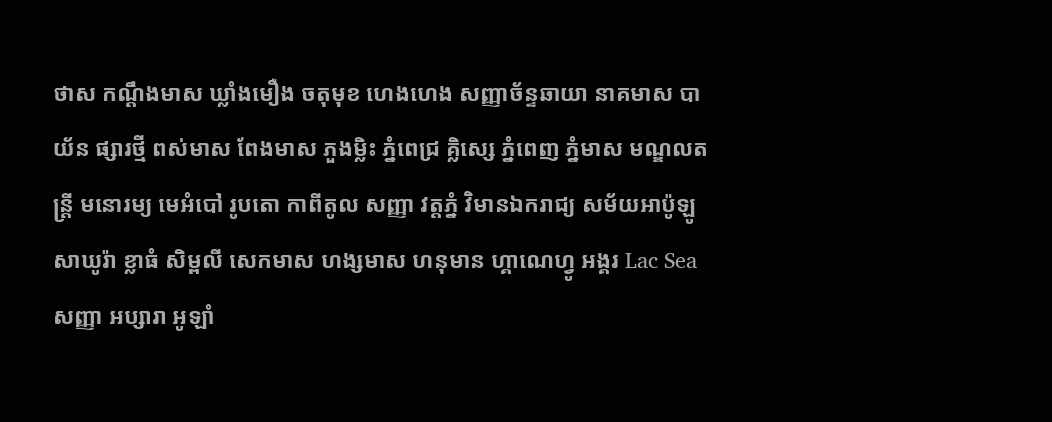ថាស កណ្ដឹងមាស ឃ្លាំងមឿង ចតុមុខ ហេងហេង សញ្ញាច័ន្ទឆាយា នាគមាស បាយ័ន ផ្សារថ្មី ពស់មាស ពែងមាស ភួងម្លិះ ភ្នំពេជ្រ គ្លិស្សេ ភ្នំពេញ ភ្នំមាស មណ្ឌលតន្រ្តី មនោរម្យ មេអំបៅ រូបតោ កាពីតូល សញ្ញា វត្តភ្នំ វិមានឯករាជ្យ សម័យអាប៉ូឡូ សាឃូរ៉ា ខ្លាធំ សិម្ពលី សេកមាស ហង្សមាស ហនុមាន ហ្គាណេហ្វូ អង្គរ Lac Sea សញ្ញា អប្សារា អូឡាំ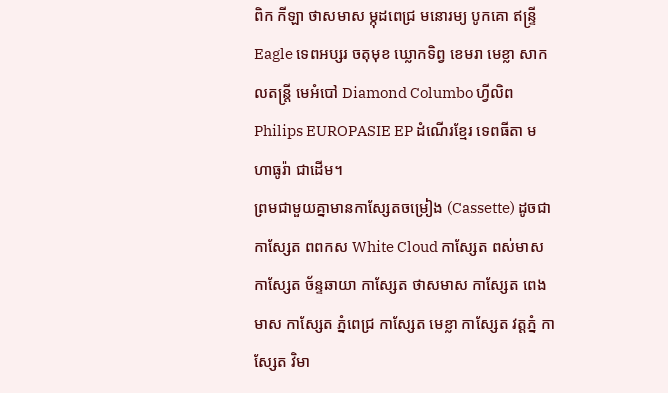ពិក កីឡា ថាសមាស ម្កុដពេជ្រ មនោរម្យ បូកគោ ឥន្ទ្រី Eagle ទេពអប្សរ ចតុមុខ ឃ្លោកទិព្វ ខេមរា មេខ្លា សាកលតន្ត្រី មេអំបៅ Diamond Columbo ហ្វីលិព Philips EUROPASIE EP ដំណើរខ្មែរ ទេពធីតា មហាធូរ៉ា ជាដើម។
ព្រមជាមួយគ្នាមានកាសែ្សតចម្រៀង (Cassette) ដូចជា កាស្សែត ពពកស White Cloud កាស្សែត ពស់មាស កាស្សែត ច័ន្ទឆាយា កាស្សែត ថាសមាស កាស្សែត ពេងមាស កាស្សែត ភ្នំពេជ្រ កាស្សែត មេខ្លា កាស្សែត វត្តភ្នំ កាស្សែត វិមា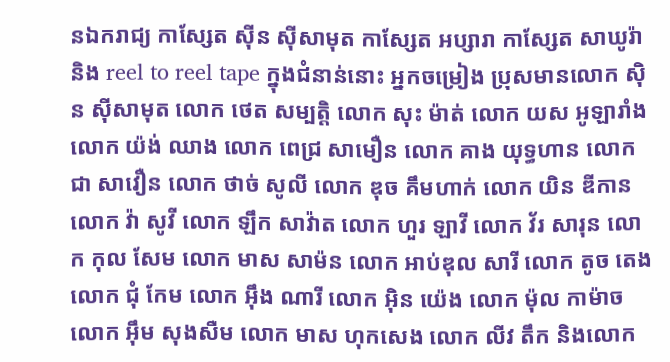នឯករាជ្យ កាស្សែត ស៊ីន ស៊ីសាមុត កាស្សែត អប្សារា កាស្សែត សាឃូរ៉ា និង reel to reel tape ក្នុងជំនាន់នោះ អ្នកចម្រៀង ប្រុសមានលោក ស៊ិន ស៊ីសាមុត លោក ថេត សម្បត្តិ លោក សុះ ម៉ាត់ លោក យស អូឡារាំង លោក យ៉ង់ ឈាង លោក ពេជ្រ សាមឿន លោក គាង យុទ្ធហាន លោក ជា សាវឿន លោក ថាច់ សូលី លោក ឌុច គឹមហាក់ លោក យិន ឌីកាន លោក វ៉ា សូវី លោក ឡឹក សាវ៉ាត លោក ហួរ ឡាវី លោក វ័រ សារុន លោក កុល សែម លោក មាស សាម៉ន លោក អាប់ឌុល សារី លោក តូច តេង លោក ជុំ កែម លោក អ៊ឹង ណារី លោក អ៊ិន យ៉េង លោក ម៉ុល កាម៉ាច លោក អ៊ឹម សុងសឺម លោក មាស ហុកសេង លោក លីវ តឹក និងលោក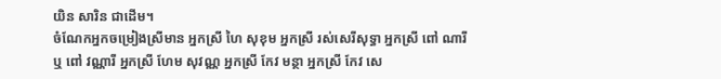យិន សារិន ជាដើម។
ចំណែកអ្នកចម្រៀងស្រីមាន អ្នកស្រី ហៃ សុខុម អ្នកស្រី រស់សេរីសុទ្ធា អ្នកស្រី ពៅ ណារី ឬ ពៅ វណ្ណារី អ្នកស្រី ហែម សុវណ្ណ អ្នកស្រី កែវ មន្ថា អ្នកស្រី កែវ សេ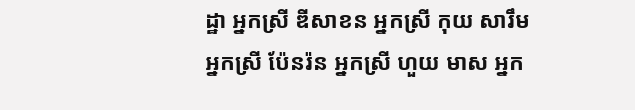ដ្ឋា អ្នកស្រី ឌីសាខន អ្នកស្រី កុយ សារឹម អ្នកស្រី ប៉ែនរ៉ន អ្នកស្រី ហួយ មាស អ្នក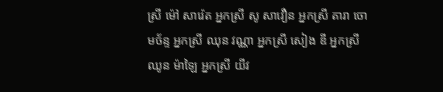ស្រី ម៉ៅ សារ៉េត អ្នកស្រី សូ សាវឿន អ្នកស្រី តារា ចោមច័ន្ទ អ្នកស្រី ឈុន វណ្ណា អ្នកស្រី សៀង ឌី អ្នកស្រី ឈូន ម៉ាឡៃ អ្នកស្រី យីវ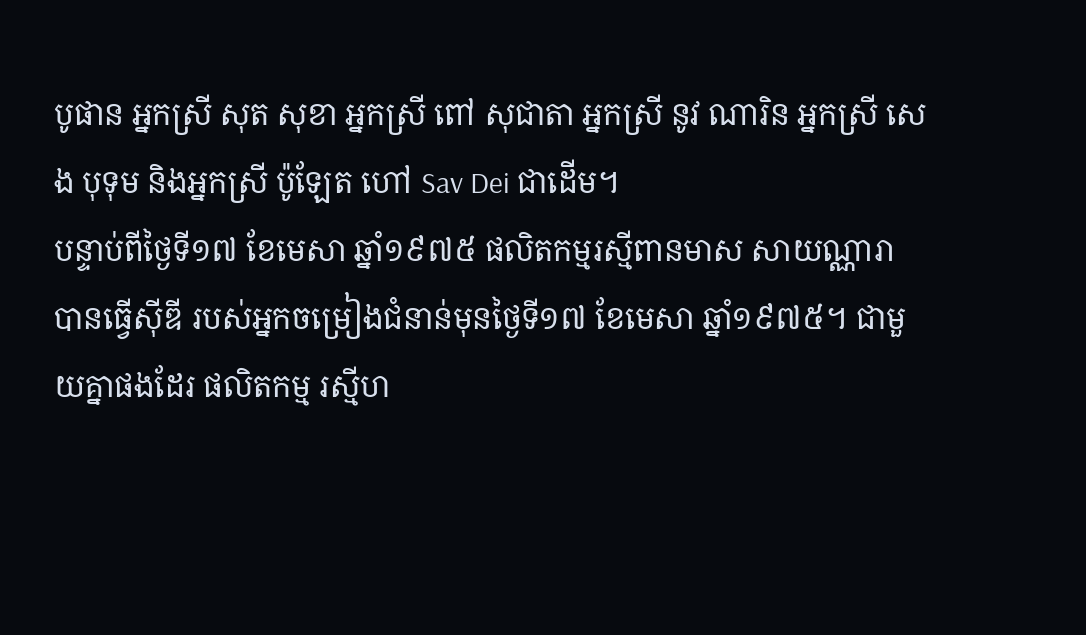បូផាន អ្នកស្រី សុត សុខា អ្នកស្រី ពៅ សុជាតា អ្នកស្រី នូវ ណារិន អ្នកស្រី សេង បុទុម និងអ្នកស្រី ប៉ូឡែត ហៅ Sav Dei ជាដើម។
បន្ទាប់ពីថ្ងៃទី១៧ ខែមេសា ឆ្នាំ១៩៧៥ ផលិតកម្មរស្មីពានមាស សាយណ្ណារា បានធ្វើស៊ីឌី របស់អ្នកចម្រៀងជំនាន់មុនថ្ងៃទី១៧ ខែមេសា ឆ្នាំ១៩៧៥។ ជាមួយគ្នាផងដែរ ផលិតកម្ម រស្មីហ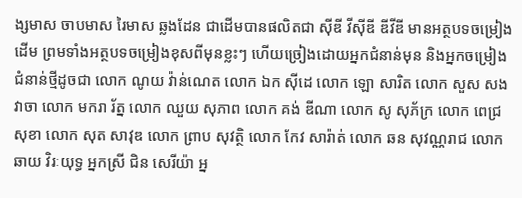ង្សមាស ចាបមាស រៃមាស ឆ្លងដែន ជាដើមបានផលិតជា ស៊ីឌី វីស៊ីឌី ឌីវីឌី មានអត្ថបទចម្រៀងដើម ព្រមទាំងអត្ថបទចម្រៀងខុសពីមុនខ្លះៗ ហើយច្រៀងដោយអ្នកជំនាន់មុន និងអ្នកចម្រៀងជំនាន់ថ្មីដូចជា លោក ណូយ វ៉ាន់ណេត លោក ឯក ស៊ីដេ លោក ឡោ សារិត លោក សួស សងវាចា លោក មករា រ័ត្ន លោក ឈួយ សុភាព លោក គង់ ឌីណា លោក សូ សុភ័ក្រ លោក ពេជ្រ សុខា លោក សុត សាវុឌ លោក ព្រាប សុវត្ថិ លោក កែវ សារ៉ាត់ លោក ឆន សុវណ្ណរាជ លោក ឆាយ វិរៈយុទ្ធ អ្នកស្រី ជិន សេរីយ៉ា អ្ន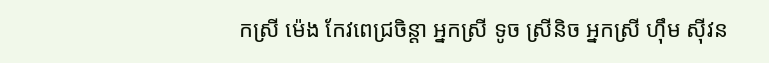កស្រី ម៉េង កែវពេជ្រចិន្តា អ្នកស្រី ទូច ស្រីនិច អ្នកស្រី ហ៊ឹម ស៊ីវន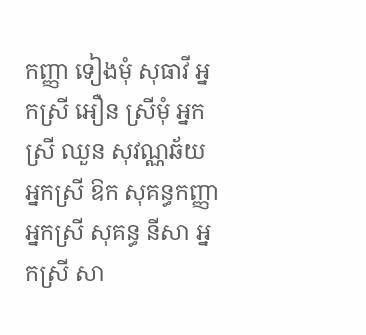កញ្ញា ទៀងមុំ សុធាវី អ្នកស្រី អឿន ស្រីមុំ អ្នកស្រី ឈួន សុវណ្ណឆ័យ អ្នកស្រី ឱក សុគន្ធកញ្ញា អ្នកស្រី សុគន្ធ នីសា អ្នកស្រី សា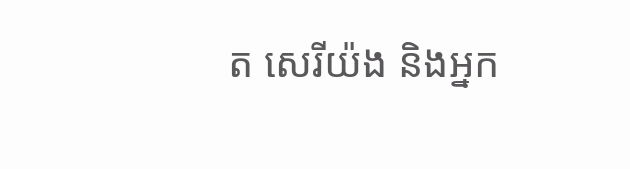ត សេរីយ៉ង និងអ្នក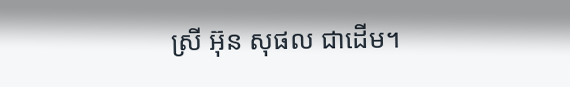ស្រី អ៊ុន សុផល ជាដើម។